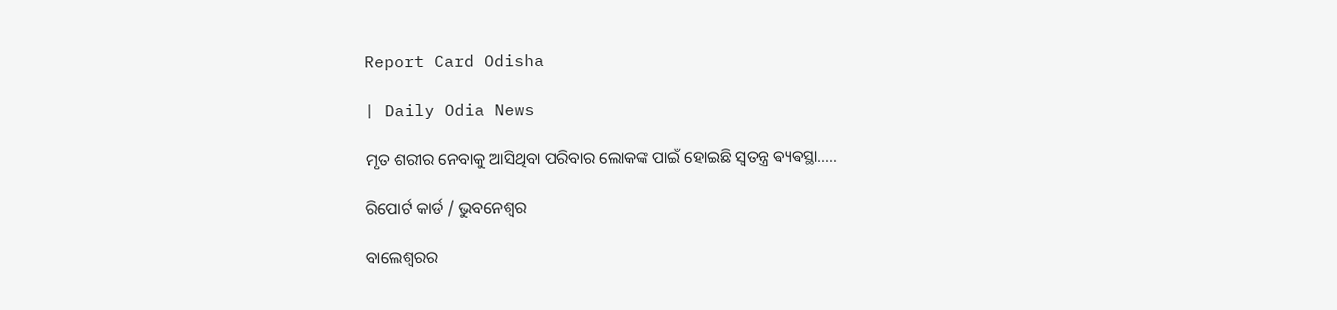Report Card Odisha

| Daily Odia News

ମୃତ ଶରୀର ନେବାକୁ ଆସିଥିବା ପରିବାର ଲୋକଙ୍କ ପାଇଁ ହୋଇଛି ସ୍ୱତନ୍ତ୍ର ଵ୍ୟଵସ୍ଥା…..

ରିପୋର୍ଟ କାର୍ଡ / ଭୁବନେଶ୍ୱର

ବାଲେଶ୍ବରର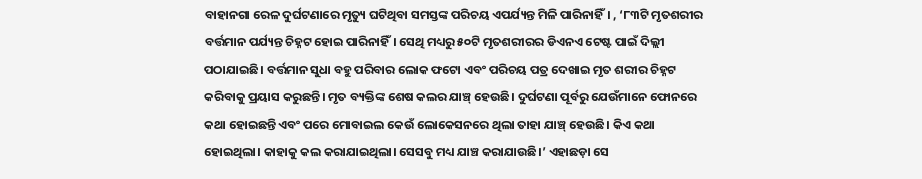ବାହାନଗା ରେଳ ଦୁର୍ଘଟଣାରେ ମୃତ୍ୟୁ ଘଟିଥିବା ସମସ୍ତଙ୍କ ପରିଚୟ ଏପର୍ଯ୍ୟନ୍ତ ମିଳି ପାରିନାହିଁ। , ‘୮୩ଟି ମୃତଶରୀର ବର୍ତ୍ତମାନ ପର୍ଯ୍ୟନ୍ତ ଚିହ୍ନଟ ହୋଇ ପାରିନାହିଁ। ସେଥି ମଧ୍ୟରୁ ୫୦ଟି ମୃତଶରୀରର ଡିଏନଏ ଟେଷ୍ଟ ପାଇଁ ଦିଲ୍ଲୀ ପଠାଯାଇଛି। ବର୍ତ୍ତମାନ ସୁଧା ବହୁ ପରିବାର ଲୋକ ଫଟୋ ଏବଂ ପରିଚୟ ପତ୍ର ଦେଖାଇ ମୃତ ଶରୀର ଚିହ୍ନଟ କରିବାକୁ ପ୍ରୟାସ କରୁଛନ୍ତି। ମୃତ ବ୍ୟକ୍ତିଙ୍କ ଶେଷ କଲର ଯାଞ୍ଚ୍‌ ହେଉଛି। ଦୁର୍ଘଟଣା ପୂର୍ବରୁ ଯେଉଁମାନେ ଫୋନରେ କଥା ହୋଇଛନ୍ତି ଏବଂ ପରେ ମୋବାଇଲ କେଉଁ ଲୋକେସନରେ ଥିଲା ତାହା ଯାଞ୍ଚ୍‌ ହେଉଛି। କିଏ କଥା ହୋଇଥିଲା। କାହାକୁ କଲ କରାଯାଇଥିଲା। ସେସବୁ ମଧ୍ୟ ଯାଞ୍ଚ କରାଯାଉଛି।’ ଏହାଛଡ଼ା ସେ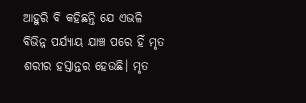ଆହୁରି ବି କହିଛନ୍ତି ଯେ ଏଭଳି ବିଭିନ୍ନ ପର୍ଯ୍ୟାୟ ଯାଞ୍ଚ ପରେ ହିଁ ମୃତ ଶରୀର ହସ୍ତାନ୍ତର ହେଉଛି। ମୃତ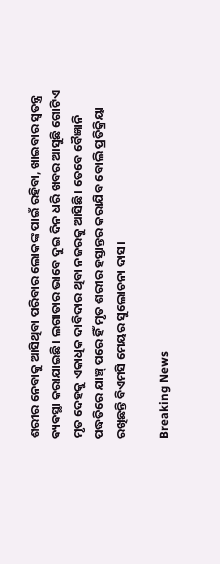ଶରୀର ନେବାକୁ ଆସିଥିବା ପରିବାର ଲୋକଙ୍କ ପାଇଁ ରହିବା, ଖାଇବାର ସ୍ୱତନ୍ତ୍ର ଵ୍ୟଵସ୍ଥା କରାଯାଇଛି। ଲଗାତାର ଭାବେ ଦୁଇ ଦିନ ଧରି ଖବର ଆସୁଛି ଗୋଟିଏ ମୃତ ଦେହକୁ ଏକାଧିକ ଦାବିଦାର ଥିବା ନଜରକୁ ଆସିଛି। ତେବେ ବୈଜ୍ଞାନି ପଦ୍ଧତିରେ ଯାଞ୍ଚ୍‌ ପରେ ହିଁ ମୃତ ଶରୀର ହସ୍ତାନ୍ତର କରାଯିବ ବୋଲି ପ୍ରତିକ୍ରିୟା ରଖିଛନ୍ତି ବିଏମସି ମେୟର ସୁଲୋଚନା ଦାସ।

Breaking News